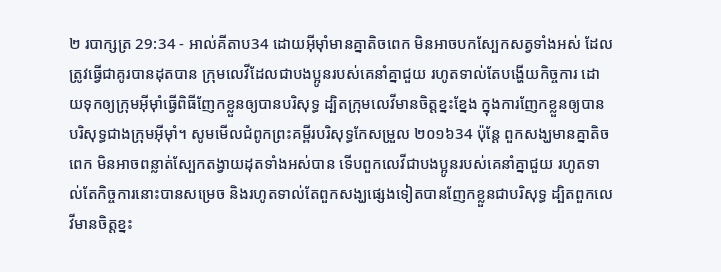២ របាក្សត្រ 29:34 - អាល់គីតាប34 ដោយអ៊ីមុាំមានគ្នាតិចពេក មិនអាចបកស្បែកសត្វទាំងអស់ ដែលត្រូវធ្វើជាគូរបានដុតបាន ក្រុមលេវីដែលជាបងប្អូនរបស់គេនាំគ្នាជួយ រហូតទាល់តែបង្ហើយកិច្ចការ ដោយទុកឲ្យក្រុមអ៊ីមុាំធ្វើពិធីញែកខ្លួនឲ្យបានបរិសុទ្ធ ដ្បិតក្រុមលេវីមានចិត្តខ្នះខ្នែង ក្នុងការញែកខ្លួនឲ្យបានបរិសុទ្ធជាងក្រុមអ៊ីមុាំ។ សូមមើលជំពូកព្រះគម្ពីរបរិសុទ្ធកែសម្រួល ២០១៦34 ប៉ុន្តែ ពួកសង្ឃមានគ្នាតិចពេក មិនអាចពន្លាត់ស្បែកតង្វាយដុតទាំងអស់បាន ទើបពួកលេវីជាបងប្អូនរបស់គេនាំគ្នាជួយ រហូតទាល់តែកិច្ចការនោះបានសម្រេច និងរហូតទាល់តែពួកសង្ឃផ្សេងទៀតបានញែកខ្លួនជាបរិសុទ្ធ ដ្បិតពួកលេវីមានចិត្តខ្នះ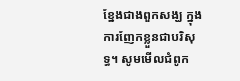ខ្នែងជាងពួកសង្ឃ ក្នុងការញែកខ្លួនជាបរិសុទ្ធ។ សូមមើលជំពូក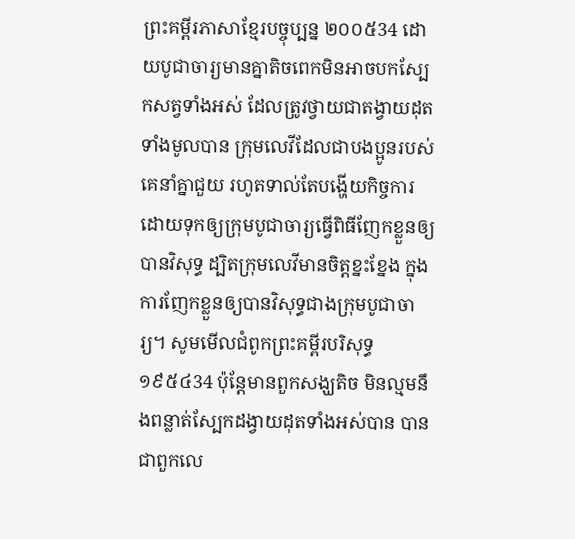ព្រះគម្ពីរភាសាខ្មែរបច្ចុប្បន្ន ២០០៥34 ដោយបូជាចារ្យមានគ្នាតិចពេកមិនអាចបកស្បែកសត្វទាំងអស់ ដែលត្រូវថ្វាយជាតង្វាយដុតទាំងមូលបាន ក្រុមលេវីដែលជាបងប្អូនរបស់គេនាំគ្នាជួយ រហូតទាល់តែបង្ហើយកិច្ចការ ដោយទុកឲ្យក្រុមបូជាចារ្យធ្វើពិធីញែកខ្លួនឲ្យបានវិសុទ្ធ ដ្បិតក្រុមលេវីមានចិត្តខ្នះខ្នែង ក្នុងការញែកខ្លួនឲ្យបានវិសុទ្ធជាងក្រុមបូជាចារ្យ។ សូមមើលជំពូកព្រះគម្ពីរបរិសុទ្ធ ១៩៥៤34 ប៉ុន្តែមានពួកសង្ឃតិច មិនល្មមនឹងពន្លាត់ស្បែកដង្វាយដុតទាំងអស់បាន បានជាពួកលេ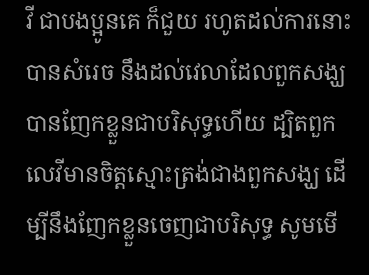វី ជាបងប្អូនគេ ក៏ជួយ រហូតដល់ការនោះបានសំរេច នឹងដល់វេលាដែលពួកសង្ឃបានញែកខ្លួនជាបរិសុទ្ធហើយ ដ្បិតពួកលេវីមានចិត្តស្មោះត្រង់ជាងពួកសង្ឃ ដើម្បីនឹងញែកខ្លួនចេញជាបរិសុទ្ធ សូមមើ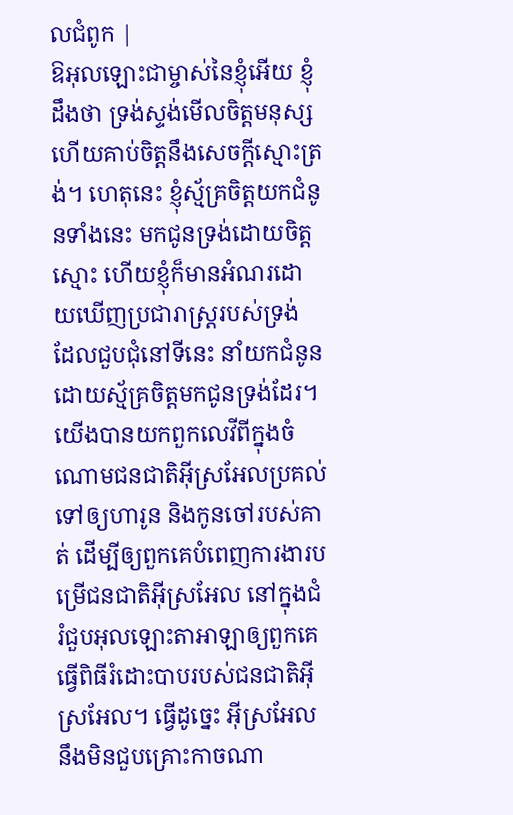លជំពូក |
ឱអុលឡោះជាម្ចាស់នៃខ្ញុំអើយ ខ្ញុំដឹងថា ទ្រង់ស្ទង់មើលចិត្តមនុស្ស ហើយគាប់ចិត្តនឹងសេចក្តីស្មោះត្រង់។ ហេតុនេះ ខ្ញុំស្ម័គ្រចិត្តយកជំនូនទាំងនេះ មកជូនទ្រង់ដោយចិត្តស្មោះ ហើយខ្ញុំក៏មានអំណរដោយឃើញប្រជារាស្ត្ររបស់ទ្រង់ ដែលជួបជុំនៅទីនេះ នាំយកជំនូនដោយស្ម័គ្រចិត្តមកជូនទ្រង់ដែរ។
យើងបានយកពួកលេវីពីក្នុងចំណោមជនជាតិអ៊ីស្រអែលប្រគល់ទៅឲ្យហារូន និងកូនចៅរបស់គាត់ ដើម្បីឲ្យពួកគេបំពេញការងារបម្រើជនជាតិអ៊ីស្រអែល នៅក្នុងជំរំជួបអុលឡោះតាអាឡាឲ្យពួកគេធ្វើពិធីរំដោះបាបរបស់ជនជាតិអ៊ីស្រអែល។ ធ្វើដូច្នេះ អ៊ីស្រអែលនឹងមិនជួបគ្រោះកាចណា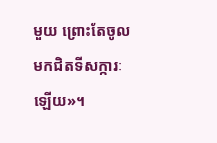មួយ ព្រោះតែចូលមកជិតទីសក្ការៈឡើយ»។